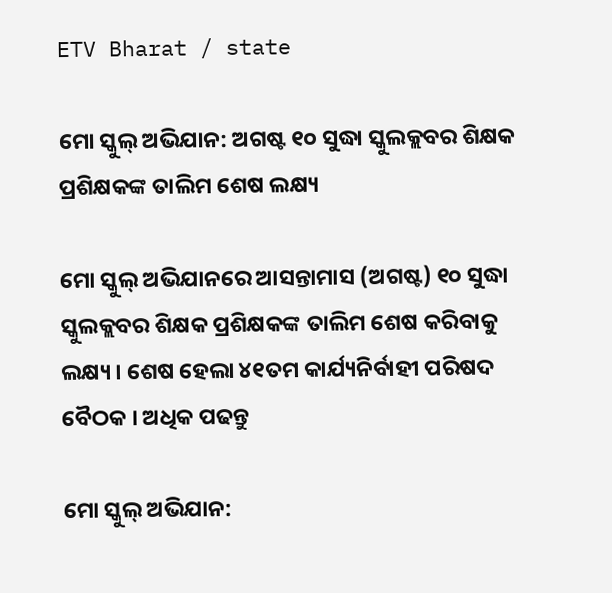ETV Bharat / state

ମୋ ସ୍କୁଲ୍ ଅଭିଯାନ: ଅଗଷ୍ଟ ୧୦ ସୁଦ୍ଧା ସ୍କୁଲକ୍ଲବର ଶିକ୍ଷକ ପ୍ରଶିକ୍ଷକଙ୍କ ତାଲିମ ଶେଷ ଲକ୍ଷ୍ୟ

ମୋ ସ୍କୁଲ୍ ଅଭିଯାନରେ ଆସନ୍ତାମାସ (ଅଗଷ୍ଟ) ୧୦ ସୁଦ୍ଧା ସ୍କୁଲକ୍ଲବର ଶିକ୍ଷକ ପ୍ରଶିକ୍ଷକଙ୍କ ତାଲିମ ଶେଷ କରିବାକୁ ଲକ୍ଷ୍ୟ । ଶେଷ ହେଲା ୪୧ତମ କାର୍ଯ୍ୟନିର୍ବାହୀ ପରିଷଦ ବୈଠକ । ଅଧିକ ପଢନ୍ତୁ

ମୋ ସ୍କୁଲ୍ ଅଭିଯାନ: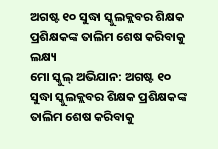ଅଗଷ୍ଟ ୧୦ ସୁଦ୍ଧା ସ୍କୁଲକ୍ଲବର ଶିକ୍ଷକ ପ୍ରଶିକ୍ଷକଙ୍କ ତାଲିମ ଶେଷ କରିବାକୁ ଲକ୍ଷ୍ୟ
ମୋ ସ୍କୁଲ୍ ଅଭିଯାନ: ଅଗଷ୍ଟ ୧୦ ସୁଦ୍ଧା ସ୍କୁଲକ୍ଲବର ଶିକ୍ଷକ ପ୍ରଶିକ୍ଷକଙ୍କ ତାଲିମ ଶେଷ କରିବାକୁ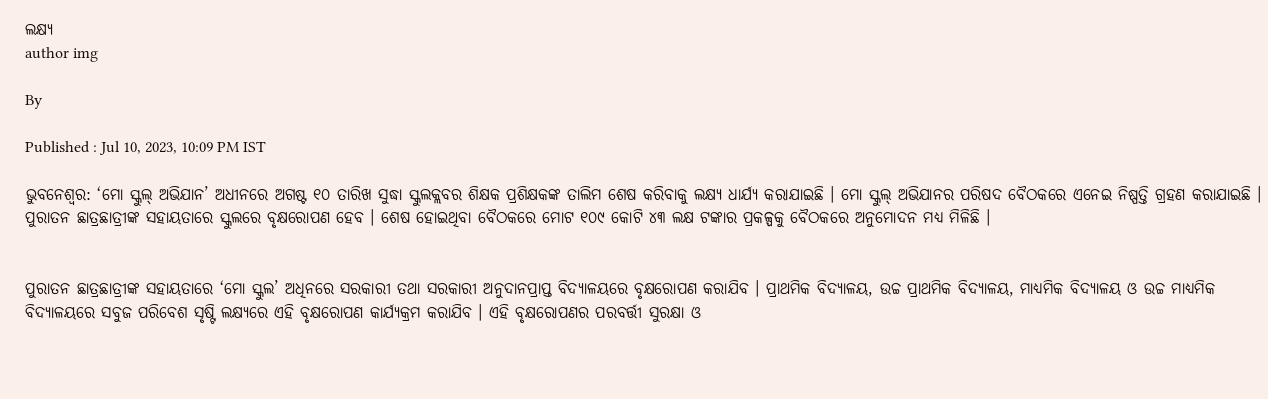ଲକ୍ଷ୍ୟ
author img

By

Published : Jul 10, 2023, 10:09 PM IST

ଭୁବନେଶ୍ବର: ‘ମୋ ସ୍କୁଲ୍ ଅଭିଯାନ’ ଅଧୀନରେ ଅଗଷ୍ଟ ୧୦ ତାରିଖ ସୁଦ୍ଧା ସ୍କୁଲକ୍ଲବର ଶିକ୍ଷକ ପ୍ରଶିକ୍ଷକଙ୍କ ତାଲିମ ଶେଷ କରିବାକୁ ଲକ୍ଷ୍ୟ ଧାର୍ଯ୍ୟ କରାଯାଇଛି । ମୋ ସ୍କୁଲ୍ ଅଭିଯାନର ପରିଷଦ ବୈଠକରେ ଏନେଇ ନିଷ୍ପତ୍ତି ଗ୍ରହଣ କରାଯାଇଛି । ପୁରାତନ ଛାତ୍ରଛାତ୍ରୀଙ୍କ ସହାୟତାରେ ସ୍କୁଲରେ ବୃକ୍ଷରୋପଣ ହେବ । ଶେଷ ହୋଇଥିବା ବୈଠକରେ ମୋଟ ୧୦୯ କୋଟି ୪୩ ଲକ୍ଷ ଟଙ୍କାର ପ୍ରକଳ୍ପକୁ ବୈଠକରେ ଅନୁମୋଦନ ମଧ୍ୟ ମିଳିଛି ।


ପୁରାତନ ଛାତ୍ରଛାତ୍ରୀଙ୍କ ସହାୟତାରେ ‘ମୋ ସ୍କୁଲ’ ଅଧିନରେ ସରକାରୀ ତଥା ସରକାରୀ ଅନୁଦାନପ୍ରାପ୍ତ ବିଦ୍ୟାଳୟରେ ବୃକ୍ଷରୋପଣ କରାଯିବ । ପ୍ରାଥମିକ ବିଦ୍ୟାଳୟ, ଉଚ୍ଚ ପ୍ରାଥମିକ ବିଦ୍ୟାଳୟ, ମାଧ୍ୟମିକ ବିଦ୍ୟାଳୟ ଓ ଉଚ୍ଚ ମାଧ୍ୟମିକ ବିଦ୍ୟାଳୟରେ ସବୁଜ ପରିବେଶ ସୃଷ୍ଟି ଲକ୍ଷ୍ୟରେ ଏହି ବୃକ୍ଷରୋପଣ କାର୍ଯ୍ୟକ୍ରମ କରାଯିବ । ଏହି ବୃକ୍ଷରୋପଣର ପରବର୍ତ୍ତୀ ସୁରକ୍ଷା ଓ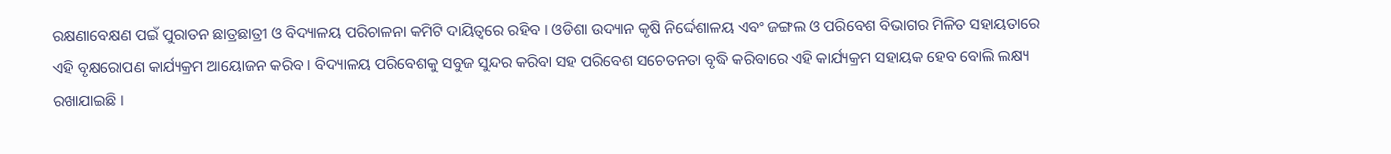ରକ୍ଷଣାବେକ୍ଷଣ ପଇଁ ପୁରାତନ ଛାତ୍ରଛାତ୍ରୀ ଓ ବିଦ୍ୟାଳୟ ପରିଚାଳନା କମିଟି ଦାୟିତ୍ୱରେ ରହିବ । ଓଡିଶା ଉଦ୍ୟାନ କୃଷି ନିର୍ଦ୍ଦେଶାଳୟ ଏବଂ ଜଙ୍ଗଲ ଓ ପରିବେଶ ବିଭାଗର ମିଳିତ ସହାୟତାରେ ଏହି ବୃକ୍ଷରୋପଣ କାର୍ଯ୍ୟକ୍ରମ ଆୟୋଜନ କରିବ । ବିଦ୍ୟାଳୟ ପରିବେଶକୁ ସବୁଜ ସୁନ୍ଦର କରିବା ସହ ପରିବେଶ ସଚେତନତା ବୃଦ୍ଧି କରିବାରେ ଏହି କାର୍ଯ୍ୟକ୍ରମ ସହାୟକ ହେବ ବୋଲି ଲକ୍ଷ୍ୟ ରଖାଯାଇଛି ।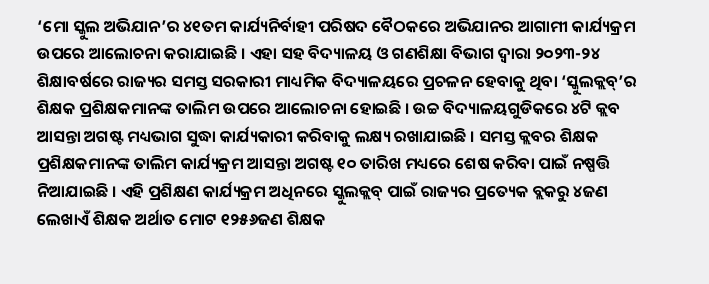‘ମୋ ସ୍କୁଲ ଅଭିଯାନ’ର ୪୧ତମ କାର୍ଯ୍ୟନିର୍ବାହୀ ପରିଷଦ ବୈଠକରେ ଅଭିଯାନର ଆଗାମୀ କାର୍ଯ୍ୟକ୍ରମ ଉପରେ ଆଲୋଚନା କରାଯାଇଛି । ଏହା ସହ ବିଦ୍ୟାଳୟ ଓ ଗଣଶିକ୍ଷା ବିଭାଗ ଦ୍ୱାରା ୨୦୨୩-୨୪ ଶିକ୍ଷାବର୍ଷରେ ରାଜ୍ୟର ସମସ୍ତ ସରକାରୀ ମାଧ୍ୟମିକ ବିଦ୍ୟାଳୟରେ ପ୍ରଚଳନ ହେବାକୁ ଥିବା ‘ସ୍କୁଲକ୍ଲବ୍’ର ଶିକ୍ଷକ ପ୍ରଶିକ୍ଷକମାନଙ୍କ ତାଲିମ ଉପରେ ଆଲୋଚନା ହୋଇଛି । ଉଚ୍ଚ ବିଦ୍ୟାଳୟଗୁଡିକରେ ୪ଟି କ୍ଲବ ଆସନ୍ତା ଅଗଷ୍ଟ ମଧ୍ୟଭାଗ ସୁଦ୍ଧା କାର୍ଯ୍ୟକାରୀ କରିବାକୁ ଲକ୍ଷ୍ୟ ରଖାଯାଇଛି । ସମସ୍ତ କ୍ଲବର ଶିକ୍ଷକ ପ୍ରଶିକ୍ଷକମାନଙ୍କ ତାଲିମ କାର୍ଯ୍ୟକ୍ରମ ଆସନ୍ତା ଅଗଷ୍ଟ ୧୦ ତାରିଖ ମଧ୍ୟରେ ଶେଷ କରିବା ପାଇଁ ନଷ୍ପତ୍ତି ନିଆଯାଇଛି । ଏହି ପ୍ରଶିକ୍ଷଣ କାର୍ଯ୍ୟକ୍ରମ ଅଧିନରେ ସ୍କୁଲକ୍ଲବ୍ ପାଇଁ ରାଜ୍ୟର ପ୍ରତ୍ୟେକ ବ୍ଲକରୁ ୪ଜଣ ଲେଖାଏଁ ଶିକ୍ଷକ ଅର୍ଥାତ ମୋଟ ୧୨୫୬ଜଣ ଶିକ୍ଷକ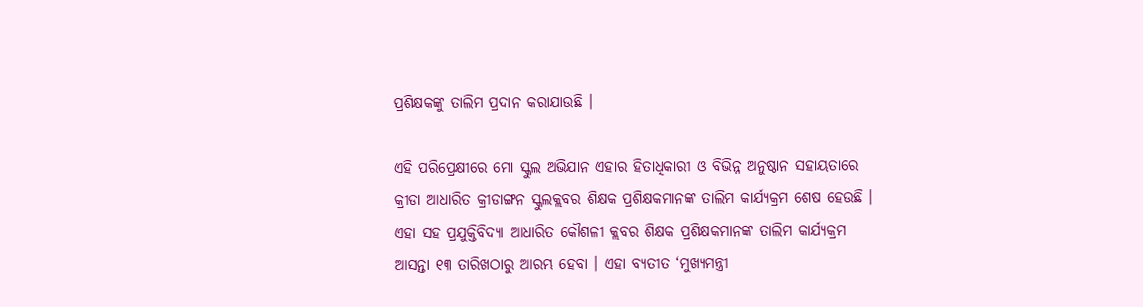ପ୍ରଶିକ୍ଷକଙ୍କୁ ତାଲିମ ପ୍ରଦାନ କରାଯାଉଛି ।

ଏହି ପରିପ୍ରେକ୍ଷୀରେ ମୋ ସ୍କୁଲ ଅଭିଯାନ ଏହାର ହିତାଧିକାରୀ ଓ ବିଭିନ୍ନ ଅନୁଷ୍ଠାନ ସହାୟତାରେ କ୍ରୀଡା ଆଧାରିତ କ୍ରୀଡାଙ୍ଗନ ସ୍କୁଲକ୍ଲବର ଶିକ୍ଷକ ପ୍ରଶିକ୍ଷକମାନଙ୍କ ତାଲିମ କାର୍ଯ୍ୟକ୍ରମ ଶେଷ ହେଉଛି । ଏହା ସହ ପ୍ରଯୁକ୍ତିବିଦ୍ୟା ଆଧାରିତ କୌଶଳୀ କ୍ଲବର ଶିକ୍ଷକ ପ୍ରଶିକ୍ଷକମାନଙ୍କ ତାଲିମ କାର୍ଯ୍ୟକ୍ରମ ଆସନ୍ତା ୧୩ ତାରିଖଠାରୁ ଆରମ୍ଭ ହେବା । ଏହା ବ୍ୟତୀତ ‘ମୁଖ୍ୟମନ୍ତ୍ରୀ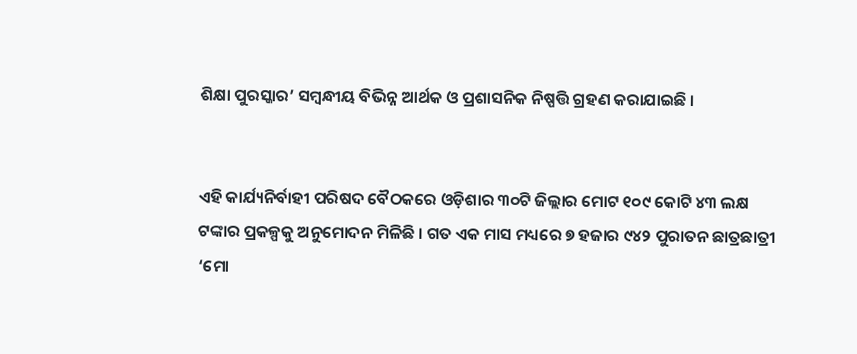ଶିକ୍ଷା ପୁରସ୍କାର’ ସମ୍ବନ୍ଧୀୟ ବିଭିନ୍ନ ଆର୍ଥକ ଓ ପ୍ରଶାସନିକ ନିଷ୍ପତ୍ତି ଗ୍ରହଣ କରାଯାଇଛି ।


ଏହି କାର୍ଯ୍ୟନିର୍ବାହୀ ପରିଷଦ ବୈଠକରେ ଓଡ଼ିଶାର ୩୦ଟି ଜିଲ୍ଲାର ମୋଟ ୧୦୯ କୋଟି ୪୩ ଲକ୍ଷ ଟଙ୍କାର ପ୍ରକଳ୍ପକୁ ଅନୁମୋଦନ ମିଳିଛି । ଗତ ଏକ ମାସ ମଧ୍ୟରେ ୭ ହଜାର ୯୪୨ ପୁରାତନ ଛାତ୍ରଛାତ୍ରୀ ‘ମୋ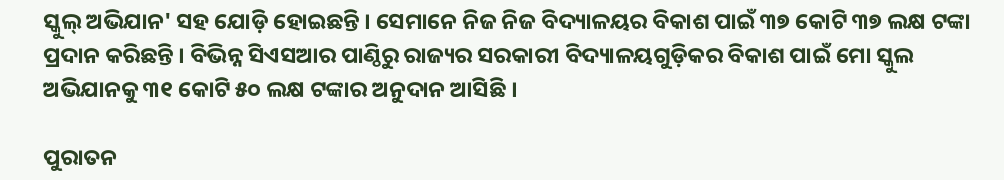ସ୍କୁଲ୍ ଅଭିଯାନ' ସହ ଯୋଡ଼ି ହୋଇଛନ୍ତି । ସେମାନେ ନିଜ ନିଜ ବିଦ୍ୟାଳୟର ବିକାଶ ପାଇଁ ୩୭ କୋଟି ୩୭ ଲକ୍ଷ ଟଙ୍କା ପ୍ରଦାନ କରିଛନ୍ତି । ବିଭିନ୍ନ ସିଏସଆର ପାଣ୍ଠିରୁ ରାଜ୍ୟର ସରକାରୀ ବିଦ୍ୟାଳୟଗୁଡ଼ିକର ବିକାଶ ପାଇଁ ମୋ ସ୍କୁଲ ଅଭିଯାନକୁ ୩୧ କୋଟି ୫୦ ଲକ୍ଷ ଟଙ୍କାର ଅନୁଦାନ ଆସିଛି ।

ପୁରାତନ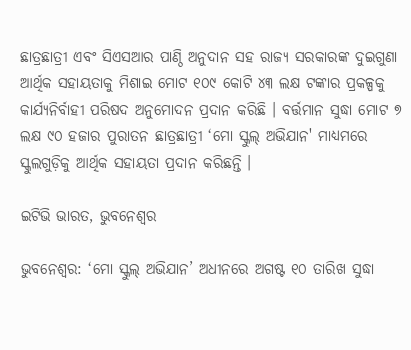ଛାତ୍ରଛାତ୍ରୀ ଏବଂ ସିଏସଆର ପାଣ୍ଠି ଅନୁଦାନ ସହ ରାଜ୍ୟ ସରକାରଙ୍କ ଦୁଇଗୁଣା ଆର୍ଥିକ ସହାୟତାକୁ ମିଶାଇ ମୋଟ ୧୦୯ କୋଟି ୪୩ ଲକ୍ଷ ଟଙ୍କାର ପ୍ରକଳ୍ପକୁ କାର୍ଯ୍ୟନିର୍ବାହୀ ପରିଷଦ ଅନୁମୋଦନ ପ୍ରଦାନ କରିଛି । ବର୍ତ୍ତମାନ ସୁଦ୍ଧା ମୋଟ ୭ ଲକ୍ଷ ୯୦ ହଜାର ପୁରାତନ ଛାତ୍ରଛାତ୍ରୀ ‘ମୋ ସ୍କୁଲ୍ ଅଭିଯାନ' ମାଧ୍ୟମରେ ସ୍କୁଲଗୁଡ଼ିକୁ ଆର୍ଥିକ ସହାୟତା ପ୍ରଦାନ କରିଛନ୍ତି ।

ଇଟିଭି ଭାରତ, ଭୁବନେଶ୍ବର

ଭୁବନେଶ୍ବର: ‘ମୋ ସ୍କୁଲ୍ ଅଭିଯାନ’ ଅଧୀନରେ ଅଗଷ୍ଟ ୧୦ ତାରିଖ ସୁଦ୍ଧା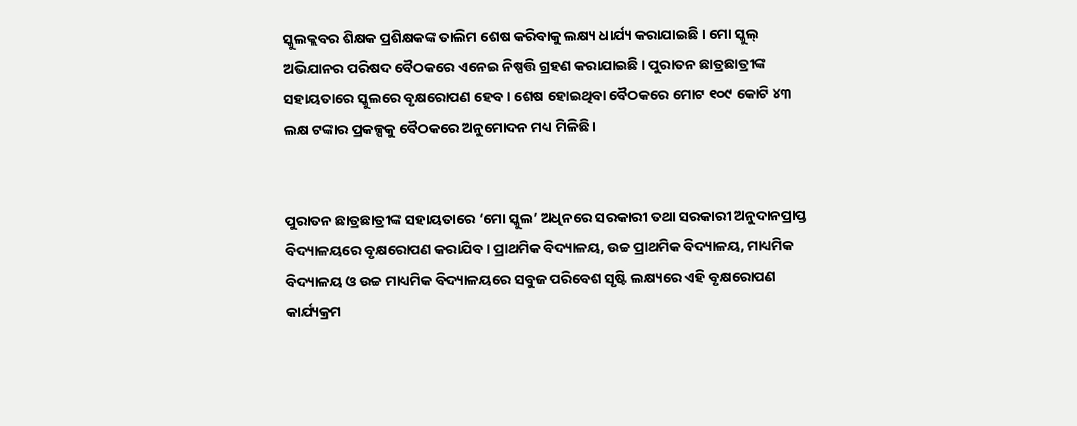ସ୍କୁଲକ୍ଲବର ଶିକ୍ଷକ ପ୍ରଶିକ୍ଷକଙ୍କ ତାଲିମ ଶେଷ କରିବାକୁ ଲକ୍ଷ୍ୟ ଧାର୍ଯ୍ୟ କରାଯାଇଛି । ମୋ ସ୍କୁଲ୍ ଅଭିଯାନର ପରିଷଦ ବୈଠକରେ ଏନେଇ ନିଷ୍ପତ୍ତି ଗ୍ରହଣ କରାଯାଇଛି । ପୁରାତନ ଛାତ୍ରଛାତ୍ରୀଙ୍କ ସହାୟତାରେ ସ୍କୁଲରେ ବୃକ୍ଷରୋପଣ ହେବ । ଶେଷ ହୋଇଥିବା ବୈଠକରେ ମୋଟ ୧୦୯ କୋଟି ୪୩ ଲକ୍ଷ ଟଙ୍କାର ପ୍ରକଳ୍ପକୁ ବୈଠକରେ ଅନୁମୋଦନ ମଧ୍ୟ ମିଳିଛି ।


ପୁରାତନ ଛାତ୍ରଛାତ୍ରୀଙ୍କ ସହାୟତାରେ ‘ମୋ ସ୍କୁଲ’ ଅଧିନରେ ସରକାରୀ ତଥା ସରକାରୀ ଅନୁଦାନପ୍ରାପ୍ତ ବିଦ୍ୟାଳୟରେ ବୃକ୍ଷରୋପଣ କରାଯିବ । ପ୍ରାଥମିକ ବିଦ୍ୟାଳୟ, ଉଚ୍ଚ ପ୍ରାଥମିକ ବିଦ୍ୟାଳୟ, ମାଧ୍ୟମିକ ବିଦ୍ୟାଳୟ ଓ ଉଚ୍ଚ ମାଧ୍ୟମିକ ବିଦ୍ୟାଳୟରେ ସବୁଜ ପରିବେଶ ସୃଷ୍ଟି ଲକ୍ଷ୍ୟରେ ଏହି ବୃକ୍ଷରୋପଣ କାର୍ଯ୍ୟକ୍ରମ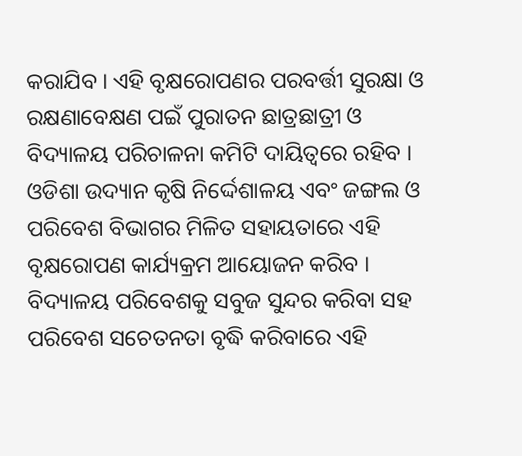କରାଯିବ । ଏହି ବୃକ୍ଷରୋପଣର ପରବର୍ତ୍ତୀ ସୁରକ୍ଷା ଓ ରକ୍ଷଣାବେକ୍ଷଣ ପଇଁ ପୁରାତନ ଛାତ୍ରଛାତ୍ରୀ ଓ ବିଦ୍ୟାଳୟ ପରିଚାଳନା କମିଟି ଦାୟିତ୍ୱରେ ରହିବ । ଓଡିଶା ଉଦ୍ୟାନ କୃଷି ନିର୍ଦ୍ଦେଶାଳୟ ଏବଂ ଜଙ୍ଗଲ ଓ ପରିବେଶ ବିଭାଗର ମିଳିତ ସହାୟତାରେ ଏହି ବୃକ୍ଷରୋପଣ କାର୍ଯ୍ୟକ୍ରମ ଆୟୋଜନ କରିବ । ବିଦ୍ୟାଳୟ ପରିବେଶକୁ ସବୁଜ ସୁନ୍ଦର କରିବା ସହ ପରିବେଶ ସଚେତନତା ବୃଦ୍ଧି କରିବାରେ ଏହି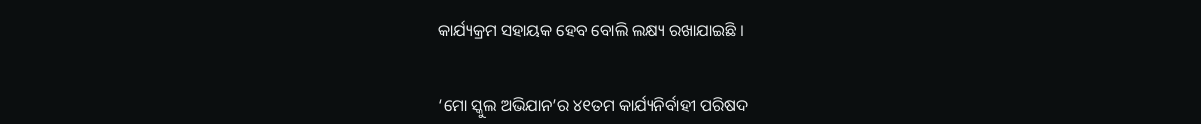କାର୍ଯ୍ୟକ୍ରମ ସହାୟକ ହେବ ବୋଲି ଲକ୍ଷ୍ୟ ରଖାଯାଇଛି ।


‘ମୋ ସ୍କୁଲ ଅଭିଯାନ’ର ୪୧ତମ କାର୍ଯ୍ୟନିର୍ବାହୀ ପରିଷଦ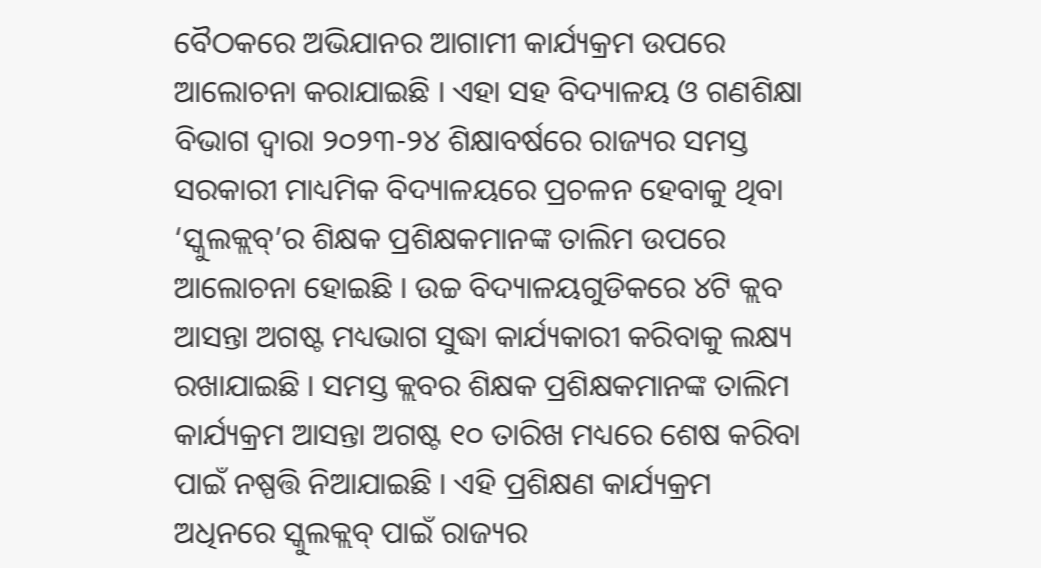ବୈଠକରେ ଅଭିଯାନର ଆଗାମୀ କାର୍ଯ୍ୟକ୍ରମ ଉପରେ ଆଲୋଚନା କରାଯାଇଛି । ଏହା ସହ ବିଦ୍ୟାଳୟ ଓ ଗଣଶିକ୍ଷା ବିଭାଗ ଦ୍ୱାରା ୨୦୨୩-୨୪ ଶିକ୍ଷାବର୍ଷରେ ରାଜ୍ୟର ସମସ୍ତ ସରକାରୀ ମାଧ୍ୟମିକ ବିଦ୍ୟାଳୟରେ ପ୍ରଚଳନ ହେବାକୁ ଥିବା ‘ସ୍କୁଲକ୍ଲବ୍’ର ଶିକ୍ଷକ ପ୍ରଶିକ୍ଷକମାନଙ୍କ ତାଲିମ ଉପରେ ଆଲୋଚନା ହୋଇଛି । ଉଚ୍ଚ ବିଦ୍ୟାଳୟଗୁଡିକରେ ୪ଟି କ୍ଲବ ଆସନ୍ତା ଅଗଷ୍ଟ ମଧ୍ୟଭାଗ ସୁଦ୍ଧା କାର୍ଯ୍ୟକାରୀ କରିବାକୁ ଲକ୍ଷ୍ୟ ରଖାଯାଇଛି । ସମସ୍ତ କ୍ଲବର ଶିକ୍ଷକ ପ୍ରଶିକ୍ଷକମାନଙ୍କ ତାଲିମ କାର୍ଯ୍ୟକ୍ରମ ଆସନ୍ତା ଅଗଷ୍ଟ ୧୦ ତାରିଖ ମଧ୍ୟରେ ଶେଷ କରିବା ପାଇଁ ନଷ୍ପତ୍ତି ନିଆଯାଇଛି । ଏହି ପ୍ରଶିକ୍ଷଣ କାର୍ଯ୍ୟକ୍ରମ ଅଧିନରେ ସ୍କୁଲକ୍ଲବ୍ ପାଇଁ ରାଜ୍ୟର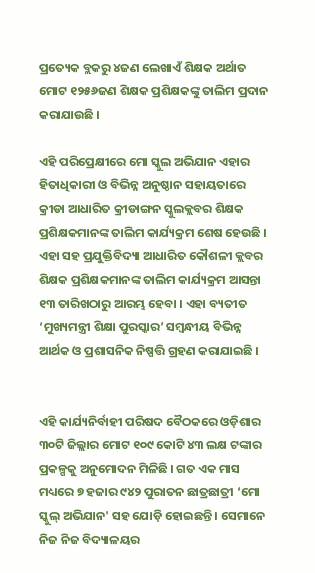ପ୍ରତ୍ୟେକ ବ୍ଲକରୁ ୪ଜଣ ଲେଖାଏଁ ଶିକ୍ଷକ ଅର୍ଥାତ ମୋଟ ୧୨୫୬ଜଣ ଶିକ୍ଷକ ପ୍ରଶିକ୍ଷକଙ୍କୁ ତାଲିମ ପ୍ରଦାନ କରାଯାଉଛି ।

ଏହି ପରିପ୍ରେକ୍ଷୀରେ ମୋ ସ୍କୁଲ ଅଭିଯାନ ଏହାର ହିତାଧିକାରୀ ଓ ବିଭିନ୍ନ ଅନୁଷ୍ଠାନ ସହାୟତାରେ କ୍ରୀଡା ଆଧାରିତ କ୍ରୀଡାଙ୍ଗନ ସ୍କୁଲକ୍ଲବର ଶିକ୍ଷକ ପ୍ରଶିକ୍ଷକମାନଙ୍କ ତାଲିମ କାର୍ଯ୍ୟକ୍ରମ ଶେଷ ହେଉଛି । ଏହା ସହ ପ୍ରଯୁକ୍ତିବିଦ୍ୟା ଆଧାରିତ କୌଶଳୀ କ୍ଲବର ଶିକ୍ଷକ ପ୍ରଶିକ୍ଷକମାନଙ୍କ ତାଲିମ କାର୍ଯ୍ୟକ୍ରମ ଆସନ୍ତା ୧୩ ତାରିଖଠାରୁ ଆରମ୍ଭ ହେବା । ଏହା ବ୍ୟତୀତ ‘ମୁଖ୍ୟମନ୍ତ୍ରୀ ଶିକ୍ଷା ପୁରସ୍କାର’ ସମ୍ବନ୍ଧୀୟ ବିଭିନ୍ନ ଆର୍ଥକ ଓ ପ୍ରଶାସନିକ ନିଷ୍ପତ୍ତି ଗ୍ରହଣ କରାଯାଇଛି ।


ଏହି କାର୍ଯ୍ୟନିର୍ବାହୀ ପରିଷଦ ବୈଠକରେ ଓଡ଼ିଶାର ୩୦ଟି ଜିଲ୍ଲାର ମୋଟ ୧୦୯ କୋଟି ୪୩ ଲକ୍ଷ ଟଙ୍କାର ପ୍ରକଳ୍ପକୁ ଅନୁମୋଦନ ମିଳିଛି । ଗତ ଏକ ମାସ ମଧ୍ୟରେ ୭ ହଜାର ୯୪୨ ପୁରାତନ ଛାତ୍ରଛାତ୍ରୀ ‘ମୋ ସ୍କୁଲ୍ ଅଭିଯାନ' ସହ ଯୋଡ଼ି ହୋଇଛନ୍ତି । ସେମାନେ ନିଜ ନିଜ ବିଦ୍ୟାଳୟର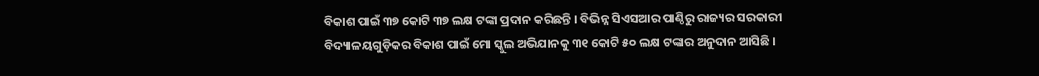ବିକାଶ ପାଇଁ ୩୭ କୋଟି ୩୭ ଲକ୍ଷ ଟଙ୍କା ପ୍ରଦାନ କରିଛନ୍ତି । ବିଭିନ୍ନ ସିଏସଆର ପାଣ୍ଠିରୁ ରାଜ୍ୟର ସରକାରୀ ବିଦ୍ୟାଳୟଗୁଡ଼ିକର ବିକାଶ ପାଇଁ ମୋ ସ୍କୁଲ ଅଭିଯାନକୁ ୩୧ କୋଟି ୫୦ ଲକ୍ଷ ଟଙ୍କାର ଅନୁଦାନ ଆସିଛି ।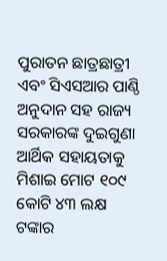ପୁରାତନ ଛାତ୍ରଛାତ୍ରୀ ଏବଂ ସିଏସଆର ପାଣ୍ଠି ଅନୁଦାନ ସହ ରାଜ୍ୟ ସରକାରଙ୍କ ଦୁଇଗୁଣା ଆର୍ଥିକ ସହାୟତାକୁ ମିଶାଇ ମୋଟ ୧୦୯ କୋଟି ୪୩ ଲକ୍ଷ ଟଙ୍କାର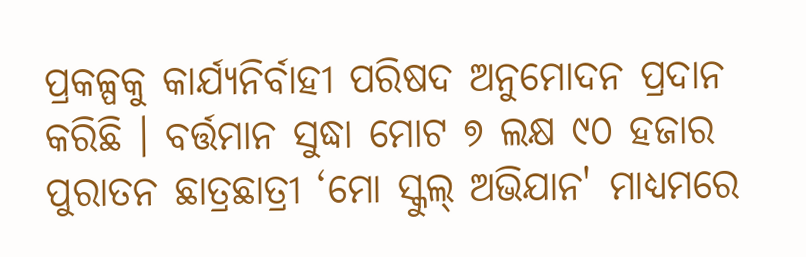ପ୍ରକଳ୍ପକୁ କାର୍ଯ୍ୟନିର୍ବାହୀ ପରିଷଦ ଅନୁମୋଦନ ପ୍ରଦାନ କରିଛି । ବର୍ତ୍ତମାନ ସୁଦ୍ଧା ମୋଟ ୭ ଲକ୍ଷ ୯୦ ହଜାର ପୁରାତନ ଛାତ୍ରଛାତ୍ରୀ ‘ମୋ ସ୍କୁଲ୍ ଅଭିଯାନ' ମାଧ୍ୟମରେ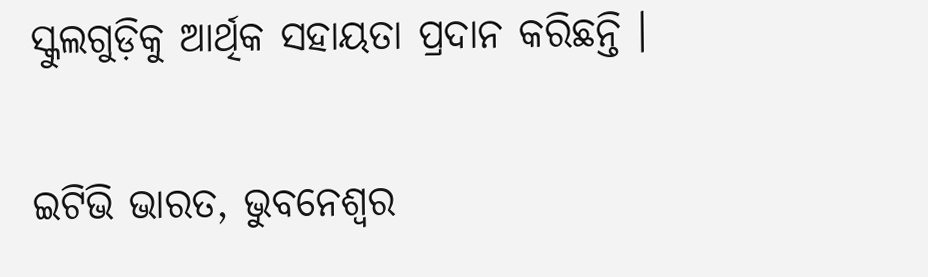ସ୍କୁଲଗୁଡ଼ିକୁ ଆର୍ଥିକ ସହାୟତା ପ୍ରଦାନ କରିଛନ୍ତି ।

ଇଟିଭି ଭାରତ, ଭୁବନେଶ୍ବର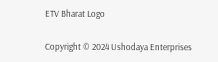ETV Bharat Logo

Copyright © 2024 Ushodaya Enterprises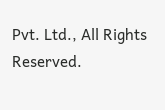Pvt. Ltd., All Rights Reserved.